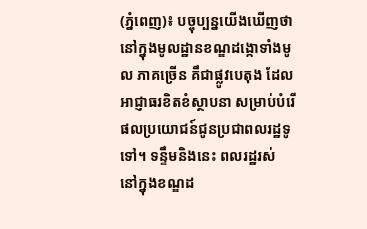(ភ្នំពេញ)៖ បច្ចុប្បន្នយើងឃើញថា នៅក្នុងមូលដ្ឋានខណ្ឌដង្កោទាំងមូល ភាគច្រើន គឹជាផ្លូវបេតុង ដែលអាជ្ញាធរខិតខំស្ថាបនា សម្រាប់បំរើផលប្រយោជន៍ជូនប្រជាពលរដ្ឋទូទៅ។ ទន្ទឹមនិងនេះ ពលរដ្ឋរស់ នៅក្នុងខណ្ឌដ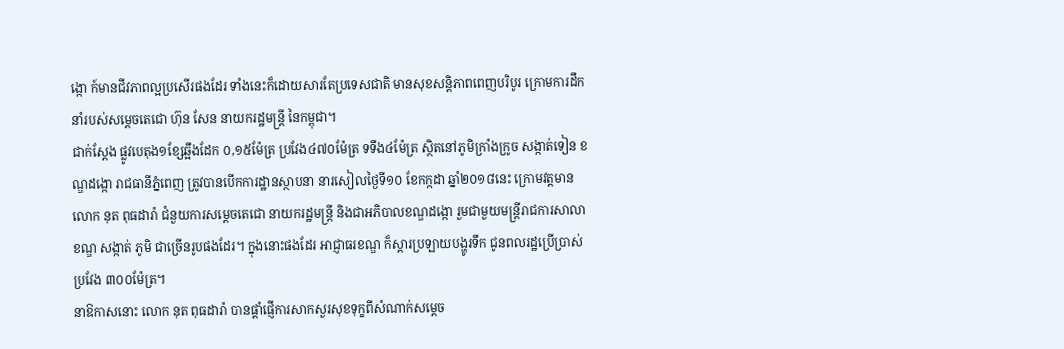ង្កោ ក៍មានជីវភាពល្អប្រសើរផងដែរ ទាំងនេះក៏ដោយសារតែប្រទេសជាតិ មានសុខសន្តិភាពពេញបរិបូរ ក្រោមការដឹកនាំរបស់សម្តេចតេជោ ហ៊ុន សែន នាយករដ្ឋមន្ត្រី នៃកម្ពុជា។
ជាក់ស្តែង ផ្លូវបេតុង១ខ្សែឆ្អឹងដែក ០,១៥ម៉ែត្រ ប្រវែង៤៧០ម៉ែត្រ ទទឹង៤ម៉ែត្រ ស្ថិតនៅភូមិក្រាំងក្រូច សង្កាត់ទៀន ខណ្ឌដង្កោ រាជធានីភ្នំពេញ ត្រូវបានបើកការដ្ឋានស្ថាបនា នារសៀលថ្ងៃទី១០ ខែកក្កដា ឆ្នាំ២០១៨នេះ ក្រោមវត្តមានលោក នុត ពុធដារ៉ា ជំនួយការសម្តេចតេជោ នាយករដ្ឋមន្ត្រី និងជាអភិបាលខណ្ឌដង្កោ រួមជាមួយមន្ត្រីរាជការសាលាខណ្ឌ សង្កាត់ ភូមិ ជាច្រើនរូបផងដែរ។ ក្នុងនោះផងដែរ អាជ្ញាធរខណ្ឌ ក៏ស្តារប្រឡាយបង្ហូរទឹក ជូនពលរដ្ឋប្រើប្រាស់ប្រវែង ៣០០ម៉ែត្រ។
នាឱកាសនោះ លោក នុត ពុធដារ៉ា បានផ្តាំផ្ញើការសាកសួរសុខទុក្ខពីសំណាក់សម្តេច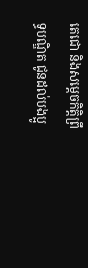តេជោ និងសម្តេចកិត្តិព្រឹទ្ធបណ្ឌិត ជូនដល់បងប្អូ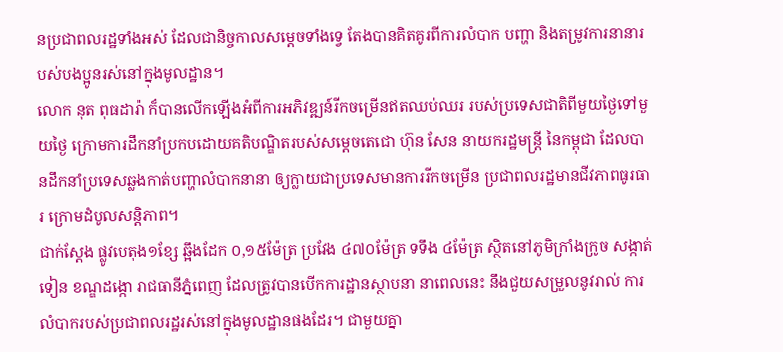នប្រជាពលរដ្ឋទាំងអស់ ដែលជានិច្ចកាលសម្តេចទាំងទ្វេ តែងបានគិតគូរពីការលំបាក បញ្ហា និងតម្រូវការនានារបស់បងប្អូនរស់នៅក្នុងមូលដ្ឋាន។
លោក នុត ពុធដារ៉ា ក៏បានលើកឡើងអំពីការអភិវឌ្ឍន៍រីកចម្រើនឥតឈប់ឈរ របស់ប្រទេសជាតិពីមួយថ្ងៃទៅមួយថ្ងៃ ក្រោមការដឹកនាំប្រកបដោយគតិបណ្ឌិតរបស់សម្តេចតេជោ ហ៊ុន សែន នាយករដ្ឋមន្ត្រី នៃកម្ពុជា ដែលបានដឹកនាំប្រទេសឆ្លងកាត់បញ្ហាលំបាកនានា ឲ្យក្លាយជាប្រទេសមានការរីកចម្រើន ប្រជាពលរដ្ឋមានជីវភាពធូរធារ ក្រោមដំបូលសន្តិភាព។
ជាក់ស្តែង ផ្លូវបេតុង១ខ្សែ ឆ្អឹងដែក ០,១៥ម៉ែត្រ ប្រវែង ៤៧០ម៉ែត្រ ទទឹង ៤ម៉ែត្រ ស្ថិតនៅភូមិក្រាំងក្រូច សង្កាត់ទៀន ខណ្ឌដង្កោ រាជធានីភ្នំពេញ ដែលត្រូវបានបើកការដ្ឋានស្ថាបនា នាពេលនេះ នឹងជួយសម្រួលនូវរាល់ ការលំបាករបស់ប្រជាពលរដ្ឋរស់នៅក្នុងមូលដ្ឋានផងដែរ។ ជាមួយគ្នា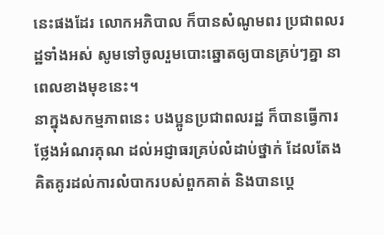នេះផងដែរ លោកអភិបាល ក៏បានសំណូមពរ ប្រជាពលរដ្ឋទាំងអស់ សូមទៅចូលរួមបោះឆ្នោតឲ្យបានគ្រប់ៗគ្នា នាពេលខាងមុខនេះ។
នាក្នុងសកម្មភាពនេះ បងប្អូនប្រជាពលរដ្ឋ ក៏បានធ្វើការថ្លែងអំណរគុណ ដល់អជ្ញាធរគ្រប់លំដាប់ថ្នាក់ ដែលតែងគិតគូរដល់ការលំបាករបស់ពួកគាត់ និងបានប្តេ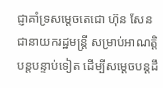ជ្ញាគាំទ្រសម្តេចតេជោ ហ៊ុន សែន ជានាយករដ្ឋមន្ត្រី សម្រាប់អាណត្តិបន្តបន្ទាប់ទៀត ដើម្បីសម្តេចបន្តដឹ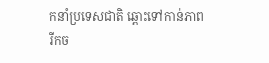កនាំប្រទេសជាតិ ឆ្ពោះទៅកាន់ភាពរីកច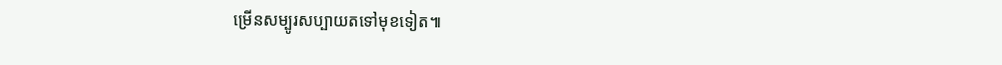ម្រើនសម្បូរសប្បាយតទៅមុខទៀត៕